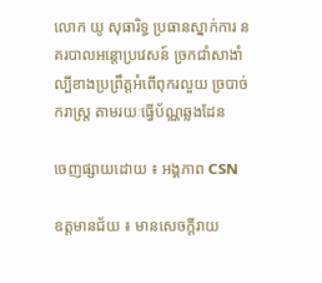លោក យូ សុធារិទ្ធ ប្រធានស្នាក់ការ នគរបាលអន្តោប្រវេសន៍ ច្រកជាំសាងាំ ល្បីខាងប្រព្រឹត្តអំពើពុករលួយ ច្របាច់ករាស្ត្រ តាមរយៈធ្វើប័ណ្ណឆ្លងដែន

ចេញផ្សាយដោយ ៖ អង្គភាព CSN

ឧត្តមានជ័យ ៖ មានសេចក្ដីរាយ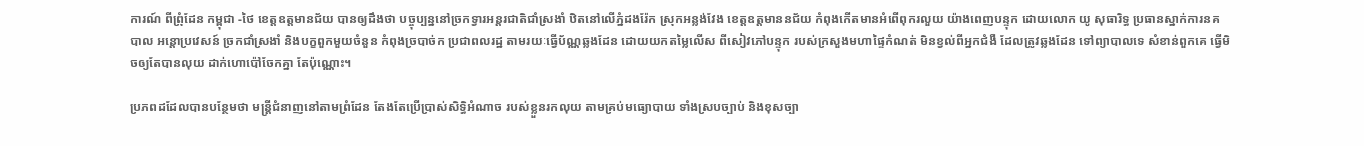ការណ៍ ពីព្រុំដែន កម្ពុជា -ថៃ ខេត្តឧត្តមានជ័យ បានឲ្យដឹងថា បច្ចុប្បន្ននៅច្រកទ្វារអន្តរជាតិជាំស្រងាំ ឋិតនៅលើភ្នំដងរ៉ែក ស្រុកអន្លង់វែង ខេត្តឧត្តមាននជ័យ កំពុងកើតមានអំពើពុករលួយ យ៉ាងពេញបន្ទុក ដោយលោក យូ សុធារិទ្ធ ប្រធានស្នាក់ការនគបាល អន្តោប្រវេសន៍ ច្រកជាំស្រងាំ និងបក្ខពួកមួយចំនួន កំពុងច្របាច់ក ប្រជាពលរដ្ឋ តាមរយៈធ្វើប័ណ្ណឆ្លងដែន ដោយយកតម្លៃលើស ពីសៀវភៅបន្ទុក របស់ក្រសួងមហាផ្ទៃកំណត់ មិនខ្វល់ពីអ្នកជំងឺ ដែលត្រូវឆ្លងដែន ទៅព្យាបាលទេ សំខាន់ពួកគេ ធ្វើមិចឲ្យតែបានលុយ ដាក់ហោប៉ៅចែកគ្នា តែប៉ុណ្ណោះ។

ប្រភពដដែលបានបន្ថែមថា មន្រ្តីជំនាញនៅតាមព្រំដែន តែងតែប្រើប្រាស់សិទ្ធិអំណាច របស់ខ្លួនរកលុយ តាមគ្រប់មធ្យោបាយ ទាំងស្របច្បាប់ និងខុសច្បា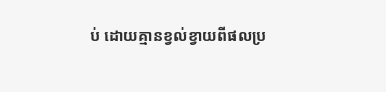ប់ ដោយគ្មានខ្វល់ខ្វាយពីផលប្រ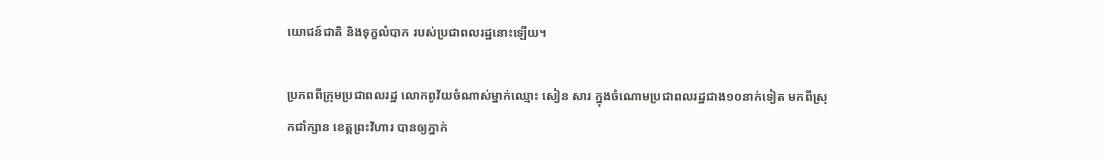យោជន៍ជាតិ និងទុក្ខលំបាក របស់ប្រជាពលរដ្ឋនោះឡើយ។

ប្រភពពីក្រុមប្រជាពលរដ្ឋ លោកពូវ័យចំណាស់ម្នាក់ឈ្មោះ សៀន សារ ក្នុងចំណោមប្រជាពលរដ្ឋជាង១០នាក់ទៀត មកពីស្រុកជាំក្សាន ខេត្តព្រះវិហារ បានឲ្យភ្នាក់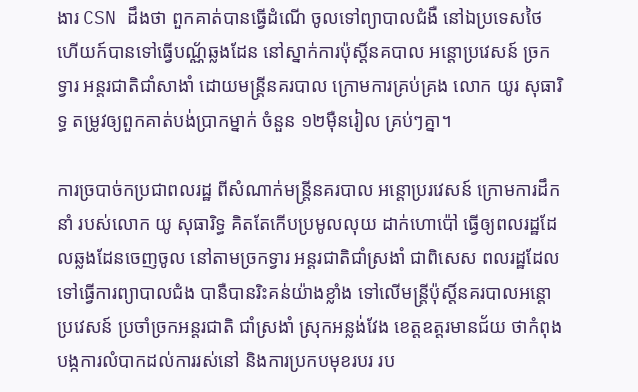ងារ CSN ដឹងថា ពួកគាត់បានធ្វើដំណើ ចូលទៅព្យាបាលជំងឺ នៅឯប្រទេសថៃ ហើយក៍បានទៅធ្វើបណ្ណ័ឆ្លងដែន នៅស្នាក់ការប៉ុស្ដិ៍នគបាល អន្តោប្រវេសន៍ ច្រកទ្វារ អន្តរជាតិជាំសាងាំ ដោយមន្ដ្រីនគរបាល ក្រោមការគ្រប់គ្រង លោក យូរ សុធារិទ្ធ តម្រូវឲ្យពួកគាត់បង់ប្រាកម្នាក់ ចំនួន ១២ម៉ឺនរៀល គ្រប់ៗគ្នា។

ការច្របាច់កប្រជាពលរដ្ឋ ពីសំណាក់មន្ត្រីនគរបាល អន្តោប្ររវេសន៍ ក្រោមការដឹកនាំ របស់លោក យូ សុធារិទ្ធ គិតតែកើបប្រមូលលុយ ដាក់ហោប៉ៅ ធ្វើឲ្យពលរដ្ឋដែលឆ្លងដែនចេញចូល នៅតាមច្រកទ្វារ អន្តរជាតិជាំស្រងាំ ជាពិសេស ពលរដ្ឋដែលទៅធ្វើការព្យាបាលជំង បានឺបានរិះគន់យ៉ាងខ្លាំង ទៅលើមន្ត្រីប៉ុស្តិ៍នគរបាលអន្តោប្រវេសន៍ ប្រចាំច្រកអន្តរជាតិ ជាំស្រងាំ ស្រុកអន្លង់វែង ខេត្តឧត្តរមានជ័យ ថាកំពុងបង្កការលំបាកដល់ការរស់នៅ និងការប្រកបមុខរបរ រប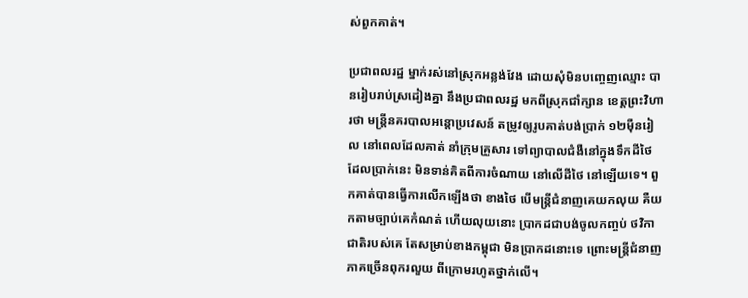ស់ពួកគាត់។

ប្រជាពលរដ្ឋ ម្នាក់រស់នៅស្រុកអន្លង់វែង ដោយសុំមិនបញ្ចេញឈ្មោះ បានរៀបរាប់ស្រដៀងគ្នា នឹងប្រជាពលរដ្ឋ មកពីស្រុកជាំក្សាន ខេត្តព្រះវិហារថា មន្ត្រីនគរបាលអន្តោប្រវេសន៍ តម្រូវឲ្យរូបគាត់បង់ប្រាក់ ១២ម៉ឺនរៀល នៅពេលដែលគាត់ នាំក្រុមគ្រួសារ ទៅព្យាបាលជំងឺនៅក្នុងទឹកដីថៃ ដែលប្រាក់នេះ មិនទាន់គិតពីការចំណាយ នៅលើដីថៃ នៅឡើយទេ។ ពួកគាត់បានធ្វើការលើកឡើងថា ខាងថៃ បើមន្រ្តីជំនាញគេយកលុយ គឺយកតាមច្បាប់គេកំណត់ ហើយលុយនោះ ប្រាកដជាបង់ចូលកញ្ចប់ ថវិកាជាតិរបស់គេ តែសម្រាប់ខាងកម្ពុជា មិនប្រាកដនោះទេ ព្រោះមន្រ្តីជំនាញភាគច្រើនពុករលួយ ពីក្រោមរហូតថ្នាក់លើ។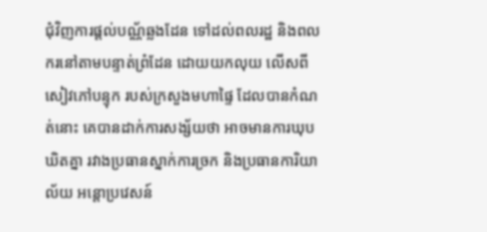ជុំវិញការផ្ដល់បណ្ណ័ឆ្លងដែន ទៅដល់ពលរដ្ឋ និងពលករនៅតាមបន្ទាត់ព្រំដែន ដោយយកលុយ លើសពីសៀវភៅបន្ទុក របស់ក្រសួងមហាផ្ទៃ ដែលបានកំណត់នោះ គេបានដាក់ការសង្ស័យថា អាចមានការឃុបឃិតគ្នា រវាងប្រធានស្នាក់ការច្រក និងប្រធានការិយាល័យ អន្តោប្រវេសន៍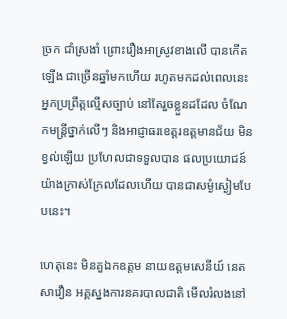ច្រក ជាំស្រងាំ ព្រោះរឿងអាស្រូវខាងលើ បានកើតឡើង ជាច្រើនឆ្នាំមកហើយ រហូតមកដល់ពេលនេះ អ្នកប្រព្រឹត្តល្មើសច្បាប់ នៅតែរួចខ្លួនដដែល ចំណែកមន្រ្តីថ្នាក់លើៗ និងអាជ្ញាធរខេត្តរឧត្តមានជ័យ មិនខ្វល់ឡើយ ប្រហែលជាទទួលបាន ផលប្រយោជន៍ យ៉ាងក្រាស់ក្រែលដែលហើយ បានជាសម្ងំស្ងៀមបែបនេះ។

ហេតុនេះ មិនគួឯកឧត្តម នាយឧត្តមសេនីយ៍ នេត សាវឿន អគ្គស្នងការនគរបាលជាតិ មើលរំលងនៅ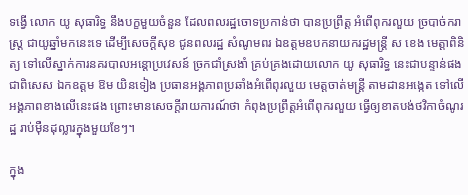ទង្វើ លោក យូ សុធារិទ្ធ នឹងបក្ខមួយចំនួន ដែលពលរដ្ឋចោទប្រកាន់ថា បានប្រព្រឹត្ត អំពើពុករលួយ ច្របាច់ករាស្ត្រ ជាយូឆ្នាំមកនេះទេ ដើម្បីសេចក្ដីសុខ ជូនពលរដ្ឋ សំណូមពរ ឯឧត្តមឧបកនាយករដ្ឋមន្ត្រី ស ខេង មេត្តាពិនិត្យ ទៅលើស្នាក់ការនគរបាលអន្តោប្រវេសន៍ ច្រកជាំស្រងាំ គ្រប់គ្រងដោយលោក យូ សុធារិទ្ធ នេះជាបន្ទាន់ផង ជាពិសេស ឯកឧត្តម ឱម យិនទៀង ប្រធានអង្គភាពប្រឆាំងអំពើពុរលួយ មេត្តចាត់មន្ត្រី តាមដានអង្កេត ទៅលើអង្គភាពខាងលើនេះផង ព្រោះមានសេចក្ដីរាយការណ៍ថា កំពុងប្រព្រឹត្តអំពើពុករលួយ ធ្វើឲ្យខាតបង់ថវិកាចំណូរដ្ឋ រាប់ម៉ឺនដុល្លារក្នុងមួយខែៗ។

ក្នុង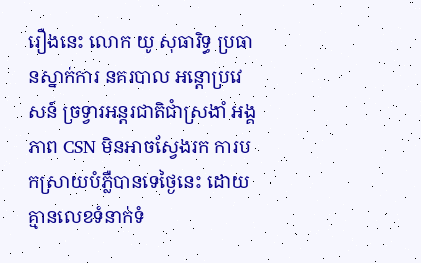រឿងនេះ លោក យូ សុធារិទ្ធ ប្រធានស្នាក់ការ នគរបាល អន្តោប្រវេសន៍ ច្រទ្វារអន្តរជាតិជាំស្រងាំ អង្គភាព CSN មិនអាចស្វែងរក ការបកស្រាយបំភ្លឺបានទេថ្ងៃនេះ ដោយគ្មានលេខទំនាក់ទំ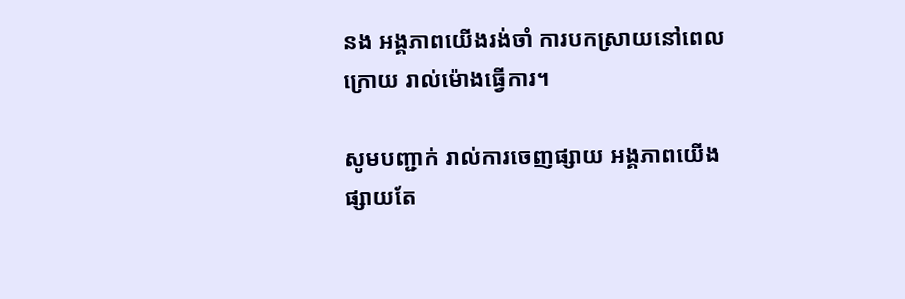នង អង្គភាពយើងរង់ចាំ ការបកស្រាយនៅពេលក្រោយ រាល់ម៉ោងធ្វើការ។

សូមបញ្ជាក់ រាល់ការចេញផ្សាយ អង្គភាពយើង ផ្សាយតែ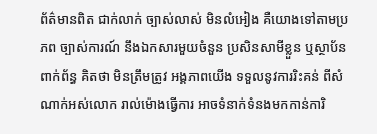ព័ត៌មានពិត ជាក់លាក់ ច្បាស់លាស់ មិនលំអៀង គឺយោងទៅតាមប្រភព ច្បាស់ការណ៍ នឹងឯកសារមួយចំនួន ប្រសិនសាមីខ្លួន ឬស្ថាប័នពាក់ព័ន្ធ គិតថា មិនត្រឹមត្រូវ អង្គភាពយើង ទទួលនូវការរិះគន់ ពីសំណាក់អស់លោក រាល់ម៉ោងធ្វើការ អាចទំនាក់ទំនងមកកាន់ការិ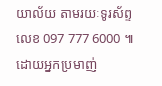យាល័យ តាមរយៈទូរស័ព្ទលេខ 097 777 6000 ៕ ដោយអ្នកប្រមាញ់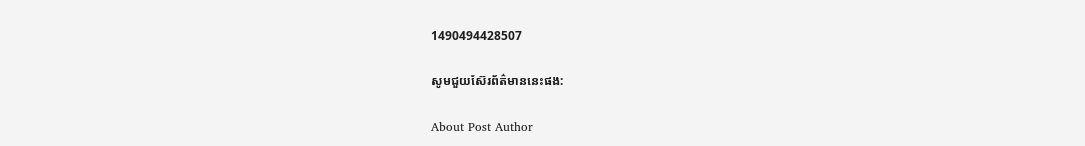1490494428507

សូមជួយស៊ែរព័ត៌មាននេះផង:

About Post Author